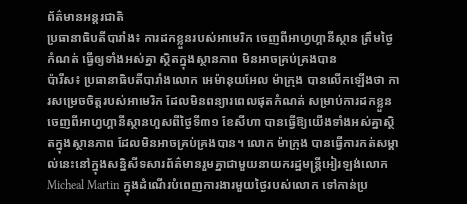ព័ត៌មានអន្តរជាតិ
ប្រធានាធិបតីបារាំង៖ ការដកខ្លួនរបស់អាមេរិក ចេញពីអាហ្វហ្គានីស្ថាន ត្រឹមថ្ងៃកំណត់ ធ្វើឲ្យទាំងអស់គ្នា ស្ថិតក្នុងស្ថានភាព មិនអាចគ្រប់គ្រងបាន
ប៉ារីស៖ ប្រធានាធិបតីបារាំងលោក អេម៉ានុយអែល ម៉ាក្រុង បានលើកឡើងថា ការសម្រេចចិត្តរបស់អាមេរិក ដែលមិនពន្យារពេលផុតកំណត់ សម្រាប់ការដកខ្លួនចេញពីអាហ្វហ្គានីស្ថានហួសពីថ្ងៃទី៣១ ខែសីហា បានធ្វើឱ្យយើងទាំងអស់គ្នាស្ថិតក្នុងស្ថានភាព ដែលមិនអាចគ្រប់គ្រងបាន។ លោក ម៉ាក្រុង បានធ្វើការកត់សម្គាល់នេះនៅក្នុងសន្និសីទសារព័ត៌មានរួមគ្នាជាមួយនាយករដ្ឋមន្រ្តីអៀរឡង់លោក Micheal Martin ក្នុងដំណើរបំពេញការងារមួយថ្ងៃរបស់លោក ទៅកាន់ប្រ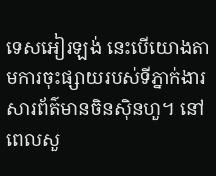ទេសអៀរឡង់ នេះបើយោងតាមការចុះផ្សាយរបស់ទីភ្នាក់ងារសារព័ត៌មានចិនស៊ិនហួ។ នៅពេលសួ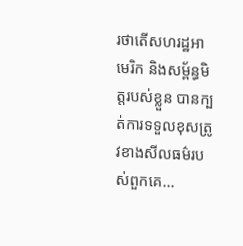រថាតើសហរដ្ឋអាមេរិក និងសម្ព័ន្ធមិត្តរបស់ខ្លួន បានក្បត់ការទទួលខុសត្រូវខាងសីលធម៌របស់ពួកគេ...